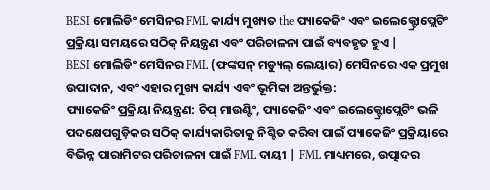BESI ମୋଲିଡିଂ ମେସିନର FML କାର୍ଯ୍ୟ ମୁଖ୍ୟତ the ପ୍ୟାକେଜିଂ ଏବଂ ଇଲେକ୍ଟ୍ରୋପ୍ଲେଟିଂ ପ୍ରକ୍ରିୟା ସମୟରେ ସଠିକ୍ ନିୟନ୍ତ୍ରଣ ଏବଂ ପରିଚାଳନା ପାଇଁ ବ୍ୟବହୃତ ହୁଏ |
BESI ମୋଲିଡିଂ ମେସିନର FML (ଫଙ୍କସନ୍ ମଡ୍ୟୁଲ୍ ଲେୟାର) ମେସିନରେ ଏକ ପ୍ରମୁଖ ଉପାଦାନ, ଏବଂ ଏହାର ମୁଖ୍ୟ କାର୍ଯ୍ୟ ଏବଂ ଭୂମିକା ଅନ୍ତର୍ଭୁକ୍ତ:
ପ୍ୟାକେଜିଂ ପ୍ରକ୍ରିୟା ନିୟନ୍ତ୍ରଣ: ଚିପ୍ ମାଉଣ୍ଟିଂ, ପ୍ୟାକେଜିଂ ଏବଂ ଇଲେକ୍ଟ୍ରୋପ୍ଲେଟିଂ ଭଳି ପଦକ୍ଷେପଗୁଡ଼ିକର ସଠିକ୍ କାର୍ଯ୍ୟକାରିତାକୁ ନିଶ୍ଚିତ କରିବା ପାଇଁ ପ୍ୟାକେଜିଂ ପ୍ରକ୍ରିୟାରେ ବିଭିନ୍ନ ପାରାମିଟର ପରିଚାଳନା ପାଇଁ FML ଦାୟୀ | FML ମାଧ୍ୟମରେ, ଉତ୍ପାଦର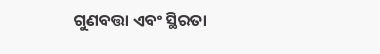ଗୁଣବତ୍ତା ଏବଂ ସ୍ଥିରତା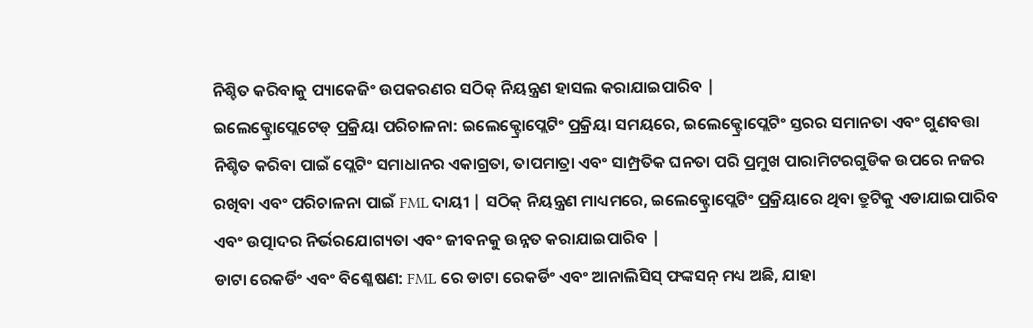ନିଶ୍ଚିତ କରିବାକୁ ପ୍ୟାକେଜିଂ ଉପକରଣର ସଠିକ୍ ନିୟନ୍ତ୍ରଣ ହାସଲ କରାଯାଇପାରିବ |
ଇଲେକ୍ଟ୍ରୋପ୍ଲେଟେଡ୍ ପ୍ରକ୍ରିୟା ପରିଚାଳନା: ଇଲେକ୍ଟ୍ରୋପ୍ଲେଟିଂ ପ୍ରକ୍ରିୟା ସମୟରେ, ଇଲେକ୍ଟ୍ରୋପ୍ଲେଟିଂ ସ୍ତରର ସମାନତା ଏବଂ ଗୁଣବତ୍ତା ନିଶ୍ଚିତ କରିବା ପାଇଁ ପ୍ଲେଟିଂ ସମାଧାନର ଏକାଗ୍ରତା, ତାପମାତ୍ରା ଏବଂ ସାମ୍ପ୍ରତିକ ଘନତା ପରି ପ୍ରମୁଖ ପାରାମିଟରଗୁଡିକ ଉପରେ ନଜର ରଖିବା ଏବଂ ପରିଚାଳନା ପାଇଁ FML ଦାୟୀ | ସଠିକ୍ ନିୟନ୍ତ୍ରଣ ମାଧ୍ୟମରେ, ଇଲେକ୍ଟ୍ରୋପ୍ଲେଟିଂ ପ୍ରକ୍ରିୟାରେ ଥିବା ତ୍ରୁଟିକୁ ଏଡାଯାଇପାରିବ ଏବଂ ଉତ୍ପାଦର ନିର୍ଭରଯୋଗ୍ୟତା ଏବଂ ଜୀବନକୁ ଉନ୍ନତ କରାଯାଇପାରିବ |
ଡାଟା ରେକର୍ଡିଂ ଏବଂ ବିଶ୍ଳେଷଣ: FML ରେ ଡାଟା ରେକର୍ଡିଂ ଏବଂ ଆନାଲିସିସ୍ ଫଙ୍କସନ୍ ମଧ୍ୟ ଅଛି, ଯାହା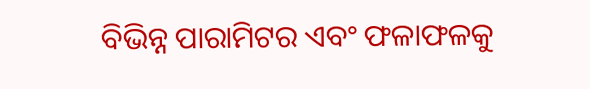ବିଭିନ୍ନ ପାରାମିଟର ଏବଂ ଫଳାଫଳକୁ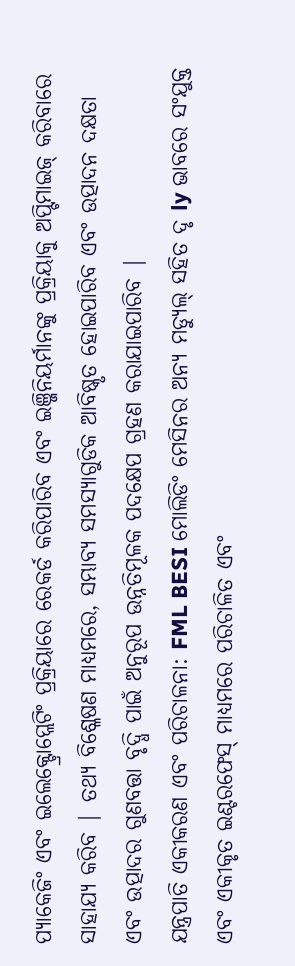ପ୍ୟାକେଜିଂ ଏବଂ ଇଲେକ୍ଟ୍ରୋପ୍ଲେଟିଂ ପ୍ରକ୍ରିୟାରେ ରେକର୍ଡ କରିପାରିବ ଏବଂ ଇଞ୍ଜିନିୟର୍ମାନଙ୍କୁ ପ୍ରକ୍ରିୟାକୁ ଅପ୍ଟିମାଇଜ୍ କରିବାରେ ସାହାଯ୍ୟ କରିବ | ତଥ୍ୟ ବିଶ୍ଳେଷଣ ମାଧ୍ୟମରେ, ସମ୍ଭାବ୍ୟ ସମସ୍ୟାଗୁଡିକ ଆବିଷ୍କୃତ ହୋଇପାରିବ ଏବଂ ଉତ୍ପାଦନ ଦକ୍ଷତା ଏବଂ ଉତ୍ପାଦର ଗୁଣବତ୍ତା ବୃଦ୍ଧି ପାଇଁ ଅନୁରୂପ ଉନ୍ନତିମୂଳକ ପଦକ୍ଷେପ ଗ୍ରହଣ କରାଯାଇପାରିବ |
ଯନ୍ତ୍ରପାତି ଏକୀକରଣ ଏବଂ ପରିଚାଳନା: FML BESI ମୋଲିଡିଂ ମେସିନର ଅନ୍ୟ ମଡ୍ୟୁଲ୍ ସହିତ ଦୃ ly ଭାବରେ ସଂଯୁକ୍ତ ଏବଂ ଏକୀକୃତ ଇଣ୍ଟରଫେସ୍ ମାଧ୍ୟମରେ ପରିଚାଳିତ ଏବଂ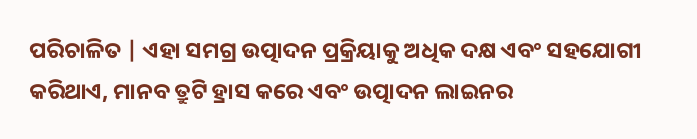ପରିଚାଳିତ | ଏହା ସମଗ୍ର ଉତ୍ପାଦନ ପ୍ରକ୍ରିୟାକୁ ଅଧିକ ଦକ୍ଷ ଏବଂ ସହଯୋଗୀ କରିଥାଏ, ମାନବ ତ୍ରୁଟି ହ୍ରାସ କରେ ଏବଂ ଉତ୍ପାଦନ ଲାଇନର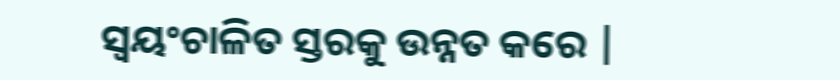ସ୍ୱୟଂଚାଳିତ ସ୍ତରକୁ ଉନ୍ନତ କରେ |